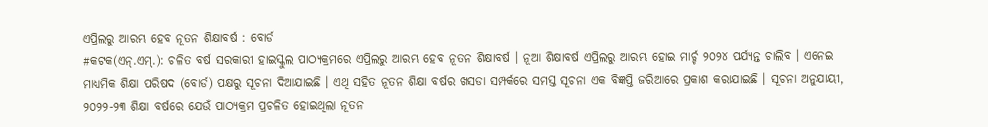ଏପ୍ରିଲରୁ ଆରମ୍ଭ ହେବ ନୂତନ ଶିକ୍ଷାବର୍ଷ : ବୋର୍ଡ
#କଟକ(ଏନ୍.ଏମ୍.): ଚଳିତ ବର୍ଷ ସରକାରୀ ହାଇସ୍କୁଲ ପାଠ୍ୟକ୍ରମରେ ଏପ୍ରିଲରୁ ଆରମ୍ଭ ହେବ ନୂତନ ଶିକ୍ଷାବର୍ଷ । ନୂଆ ଶିକ୍ଷାବର୍ଷ ଏପ୍ରିଲରୁ ଆରମ୍ଭ ହୋଇ ମାର୍ଚ୍ଚ ୨୦୨୪ ପର୍ଯ୍ୟନ୍ତ ଚାଲିବ । ଏନେଇ ମାଧ୍ୟମିକ ଶିକ୍ଷା ପରିଷଦ (ବୋର୍ଡ) ପକ୍ଷରୁ ସୂଚନା ଦିଆଯାଇଛି । ଏଥି ସହିତ ନୂତନ ଶିକ୍ଷା ବର୍ଷର ଖସଡା ସମ୍ପର୍କରେ ସମସ୍ତ ସୂଚନା ଏକ ବିଜ୍ଞପ୍ତି ଜରିଆରେ ପ୍ରକାଶ କରାଯାଇଛି । ସୂଚନା ଅନୁଯାୟୀ, ୨୦୨୨-୨୩ ଶିକ୍ଷା ବର୍ଷରେ ଯେଉଁ ପାଠ୍ୟକ୍ରମ ପ୍ରଚଳିତ ହୋଇଥିଲା ନୂତନ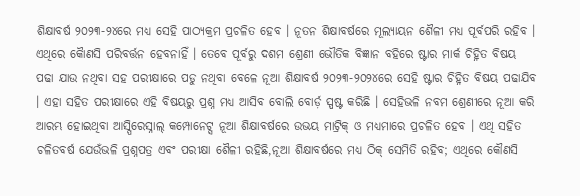ଶିକ୍ଷାବର୍ଷ ୨୦୨୩-୨୪ରେ ମଧ୍ୟ ସେହି ପାଠ୍ୟକ୍ରମ ପ୍ରଚଳିତ ହେବ । ନୂତନ ଶିକ୍ଷାବର୍ଷରେ ମୂଲ୍ୟାୟନ ଶୈଳୀ ମଧ୍ୟ ପୂର୍ବପରି ରହିବ । ଏଥିରେ କୈାଣସି ପରିବର୍ତ୍ତନ ହେବନାହିଁ । ତେବେ ପୂର୍ବରୁ ଦଶମ ଶ୍ରେଣୀ ଭୌତିକ ବିଜ୍ଞାନ ବହିରେ ଷ୍ଟାର ମାର୍କ ଚିହ୍ନିତ ବିଷୟ ପଢା ଯାଉ ନଥିବା ସହ ପରୀକ୍ଷାରେ ପଡୁ ନଥିବା ବେଳେ ନୂଆ ଶିକ୍ଷାବର୍ଷ ୨୦୨୩-୨୦୨୪ରେ ସେହି ଷ୍ଟାର ଚିହ୍ନିତ ବିଷୟ ପଢାଯିବ । ଏହା ସହିତ ପରୀକ୍ଷାରେ ଏହି ବିଷୟରୁ ପ୍ରଶ୍ନ ମଧ୍ୟ ଆସିବ ବୋଲି ବୋର୍ଡ଼ ସ୍ପଷ୍ଟ କରିଛି । ସେହିଭଳି ନବମ ଶ୍ରେଣୀରେ ନୂଆ କରି ଆରମ୍ଭ ହୋଇଥିବା ଆସ୍ପିରେସ୍ନାଲ୍ କମ୍ପୋନେଟ୍ସ ନୂଆ ଶିକ୍ଷାବର୍ଷରେ ଉଭୟ ମାଟ୍ରିକ୍ ଓ ମଧ୍ୟମାରେ ପ୍ରଚଳିତ ହେବ । ଏଥି ସହିତ ଚଳିତବର୍ଷ ଯେଉଁଭଳି ପ୍ରଶ୍ନପତ୍ର ଏବଂ ପରୀକ୍ଷା ଶୈଳୀ ରହିଛି,ନୂଆ ଶିକ୍ଷାବର୍ଷରେ ମଧ୍ୟ ଠିକ୍ ସେମିତି ରହିବ; ଏଥିରେ କୌଣସି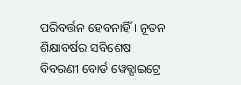ପରିବର୍ତ୍ତନ ହେବନାହିଁ । ନୂତନ ଶିକ୍ଷାବର୍ଷର ସବିଶେଷ ବିବରଣୀ ବୋର୍ଡ ୱେବ୍ସାଇଟ୍ରେ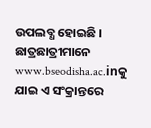ଉପଲବ୍ଧ ହୋଇଛି । ଛାତ୍ରଛାତ୍ରୀମାନେ www.bseodisha.ac.inକୁ ଯାଇ ଏ ସଂକ୍ରାନ୍ତରେ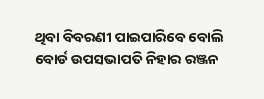ଥିବା ବିବରଣୀ ପାଇପାରିବେ ବୋଲି ବୋର୍ଡ ଉପସଭାପତି ନିହାର ରଞ୍ଜନ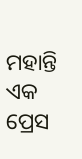ମହାନ୍ତି ଏକ ପ୍ରେସ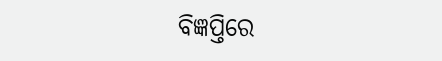ବିଜ୍ଞପ୍ତିରେ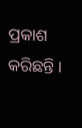ପ୍ରକାଶ କରିଛନ୍ତି ।